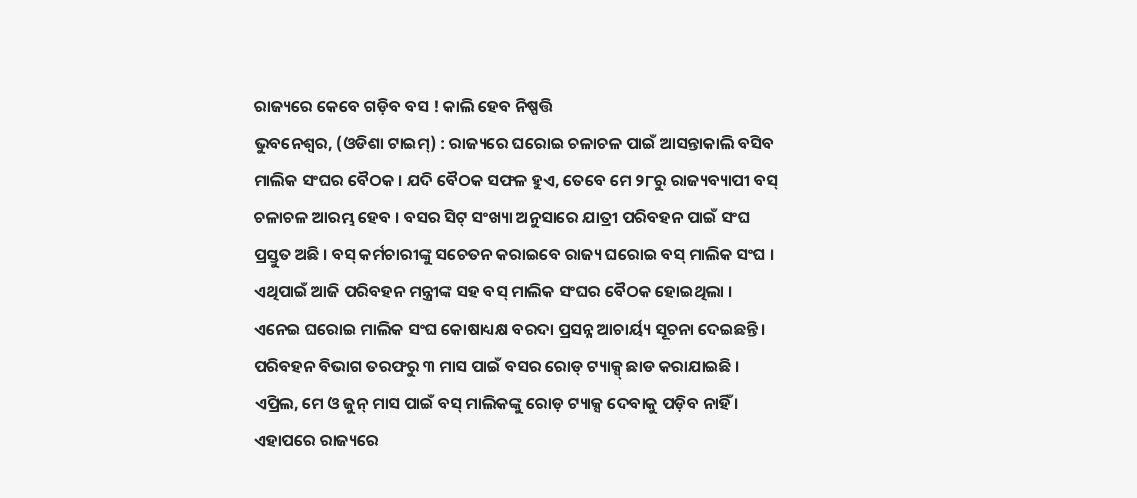ରାଜ୍ୟରେ କେବେ ଗଡ଼ିବ ବସ ! କାଲି ହେବ ନିଷ୍ପତ୍ତି
ଭୁବନେଶ୍ଵର, (ଓଡିଶା ଟାଇମ୍) : ରାଜ୍ୟରେ ଘରୋଇ ଚଳାଚଳ ପାଇଁ ଆସନ୍ତାକାଲି ବସିବ ମାଲିକ ସଂଘର ବୈଠକ । ଯଦି ବୈଠକ ସଫଳ ହୁଏ, ତେବେ ମେ ୨୮ରୁ ରାଜ୍ୟବ୍ୟାପୀ ବସ୍ ଚଳାଚଳ ଆରମ୍ଭ ହେବ । ବସର ସିଟ୍ ସଂଖ୍ୟା ଅନୁସାରେ ଯାତ୍ରୀ ପରିବହନ ପାଇଁ ସଂଘ ପ୍ରସ୍ତୁତ ଅଛି । ବସ୍ କର୍ମଚାରୀଙ୍କୁ ସଚେତନ କରାଇବେ ରାଜ୍ୟ ଘରୋଇ ବସ୍ ମାଲିକ ସଂଘ । ଏଥିପାଇଁ ଆଜି ପରିବହନ ମନ୍ତ୍ରୀଙ୍କ ସହ ବସ୍ ମାଲିକ ସଂଘର ବୈଠକ ହୋଇଥିଲା । ଏନେଇ ଘରୋଇ ମାଲିକ ସଂଘ କୋଷାଧ୍ୟକ୍ଷ ବରଦା ପ୍ରସନ୍ନ ଆଚାର୍ୟ୍ୟ ସୂଚନା ଦେଇଛନ୍ତି ।
ପରିବହନ ବିଭାଗ ତରଫରୁ ୩ ମାସ ପାଇଁ ବସର ରୋଡ୍ ଟ୍ୟାକ୍ସ୍ ଛାଡ କରାଯାଇଛି । ଏପ୍ରିଲ, ମେ ଓ ଜୁନ୍ ମାସ ପାଇଁ ବସ୍ ମାଲିକଙ୍କୁ ରୋଡ଼ ଟ୍ୟାକ୍ସ ଦେବାକୁ ପଡ଼ିବ ନାହିଁ । ଏହାପରେ ରାଜ୍ୟରେ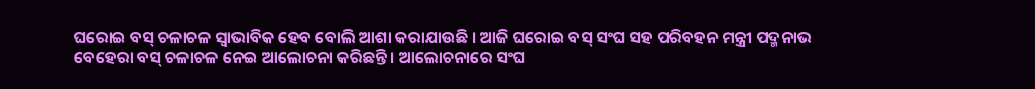ଘରୋଇ ବସ୍ ଚଳାଚଳ ସ୍ବାଭାବିକ ହେବ ବୋଲି ଆଶା କରାଯାଉଛି । ଆଜି ଘରୋଇ ବସ୍ ସଂଘ ସହ ପରିବହନ ମନ୍ତ୍ରୀ ପଦ୍ମନାଭ ବେହେରା ବସ୍ ଚଳାଚଳ ନେଇ ଆଲୋଚନା କରିଛନ୍ତି । ଆଲୋଚନାରେ ସଂଘ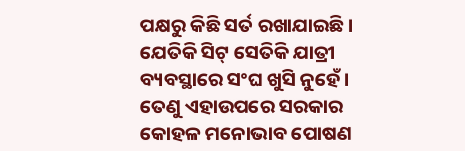ପକ୍ଷରୁ କିଛି ସର୍ତ ରଖାଯାଇଛି । ଯେତିକି ସିଟ୍ ସେତିକି ଯାତ୍ରୀ ବ୍ୟବସ୍ଥାରେ ସଂଘ ଖୁସି ନୁହେଁ । ତେଣୁ ଏହାଉପରେ ସରକାର କୋହଳ ମନୋଭାବ ପୋଷଣ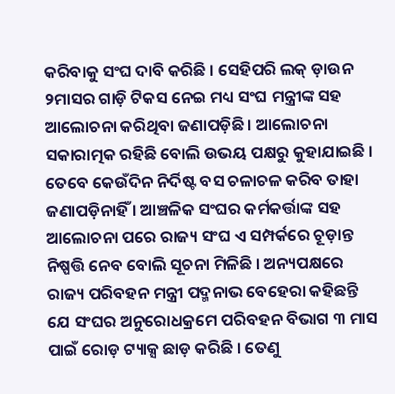କରିବାକୁ ସଂଘ ଦାବି କରିଛି । ସେହିପରି ଲକ୍ ଡ଼ାଉନ ୨ମାସର ଗାଡ଼ି ଟିକସ ନେଇ ମଧ୍ୟ ସଂଘ ମନ୍ତ୍ରୀଙ୍କ ସହ ଆଲୋଚନା କରିଥିବା ଜଣାପଡ଼ିଛି । ଆଲୋଚନା ସକାରାତ୍ମକ ରହିଛି ବୋଲି ଉଭୟ ପକ୍ଷରୁ କୁହାଯାଇଛି । ତେବେ କେଉଁଦିନ ନିର୍ଦିଷ୍ଟ ବସ ଚଳାଚଳ କରିବ ତାହା ଜଣାପଡ଼ିନାହିଁ । ଆଞ୍ଚଳିକ ସଂଘର କର୍ମକର୍ତ୍ତାଙ୍କ ସହ ଆଲୋଚନା ପରେ ରାଜ୍ୟ ସଂଘ ଏ ସମ୍ପର୍କରେ ଚୂଡ଼ାନ୍ତ ନିଷ୍ପତ୍ତି ନେବ ବୋଲି ସୂଚନା ମିଳିଛି । ଅନ୍ୟପକ୍ଷରେ ରାଜ୍ୟ ପରିବହନ ମନ୍ତ୍ରୀ ପଦ୍ମନାଭ ବେହେରା କହିଛନ୍ତି ଯେ ସଂଘର ଅନୁରୋଧକ୍ରମେ ପରିବହନ ବିଭାଗ ୩ ମାସ ପାଇଁ ରୋଡ଼ ଟ୍ୟାକ୍ସ ଛାଡ଼ କରିଛି । ତେଣୁ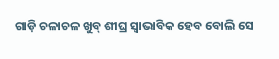ଗାଡ଼ି ଚଳାଚଳ ଖୁବ୍ ଶୀଘ୍ର ସ୍ବାଭାବିକ ହେବ ବୋଲି ସେ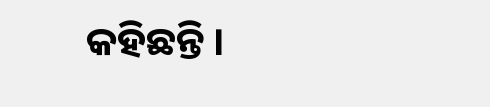କହିଛନ୍ତି ।